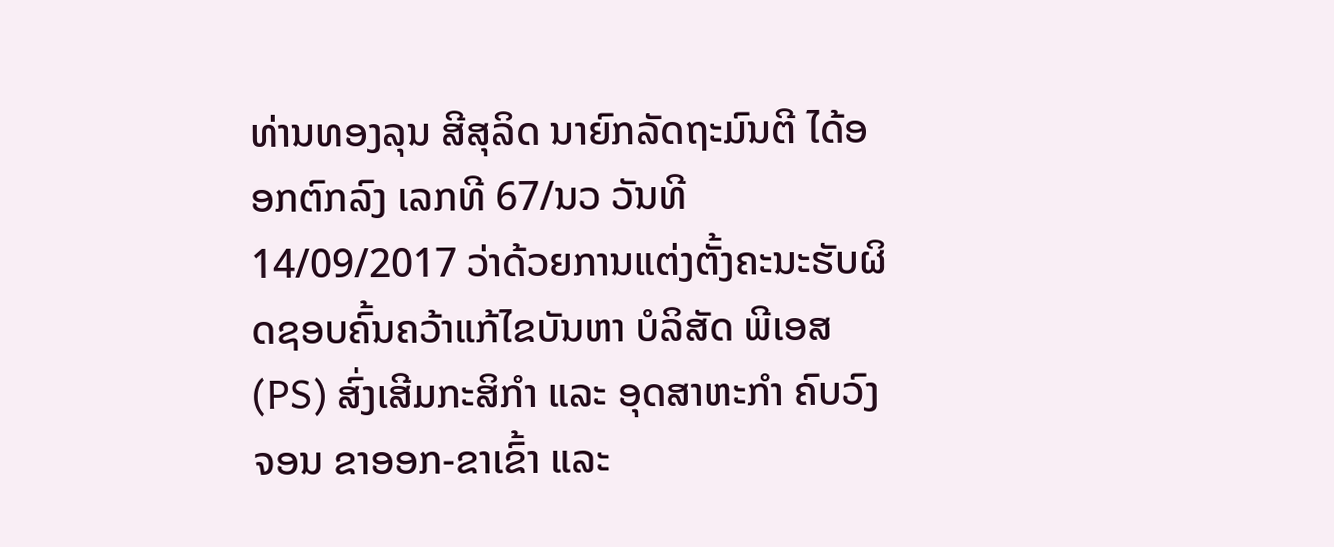ທ່ານທອງລຸນ ສີສຸລິດ ນາຍົກລັດຖະມົນຕີ ໄດ້ອອກຕົກລົງ ເລກທີ 67/ນວ ວັນທີ 14/09/2017 ວ່າດ້ວຍການແຕ່ງຕັ້ງຄະນະຮັບຜິດຊອບຄົ້ນຄວ້າແກ້ໄຂບັນຫາ ບໍລິສັດ ພີເອສ (PS) ສົ່ງເສີມກະສິກຳ ແລະ ອຸດສາຫະກຳ ຄົບວົງຈອນ ຂາອອກ-ຂາເຂົ້າ ແລະ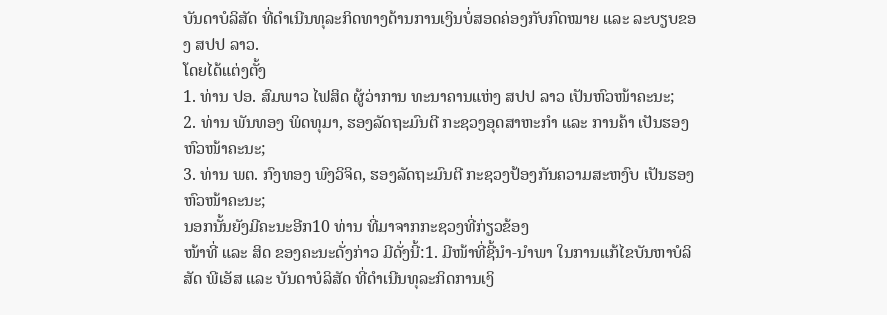ບັນດາບໍລິສັດ ທີ່ດຳເນີນທຸລະກິດທາງດ້ານການເງິນບໍ່ສອດຄ່ອງກັບກົດໝາຍ ແລະ ລະບຽບຂອງ ສປປ ລາວ.
ໂດຍໄດ້ແຕ່ງຕັ້ງ
1. ທ່ານ ປອ. ສົມພາວ ໄຟສິດ ຜູ້ວ່າການ ທະນາຄານແຫ່ງ ສປປ ລາວ ເປັນຫົວໜ້າຄະນະ;
2. ທ່ານ ພັນທອງ ພິດທຸມາ, ຮອງລັດຖະມົນຕີ ກະຊວງອຸດສາຫະກຳ ແລະ ການຄ້າ ເປັນຮອງຫົວໜ້າຄະນະ;
3. ທ່ານ ພຕ. ກົງທອງ ພົງວິຈິດ, ຮອງລັດຖະມົນຕີ ກະຊວງປ້ອງກັນຄວາມສະຫງົບ ເປັນຮອງຫົວໜ້າຄະນະ;
ນອກນັ້ນຍັງມີຄະນະອີກ10 ທ່ານ ທີ່ມາຈາກກະຊວງທີ່ກ່ຽວຂ້ອງ
ໜ້າທີ່ ແລະ ສິດ ຂອງຄະນະດັ່ງກ່າວ ມີດັ່ງນີ້:1. ມີໜ້າທີ່ຊີ້ນຳ-ນຳພາ ໃນການແກ້ໄຂບັນຫາບໍລິສັດ ພີເອັສ ແລະ ບັນດາບໍລິສັດ ທີ່ດຳເນີນທຸລະກິດການເງິ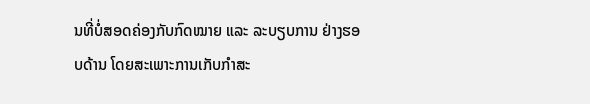ນທີ່ບໍ່ສອດຄ່ອງກັບກົດໝາຍ ແລະ ລະບຽບການ ຢ່າງຮອບດ້ານ ໂດຍສະເພາະການເກັບກຳສະ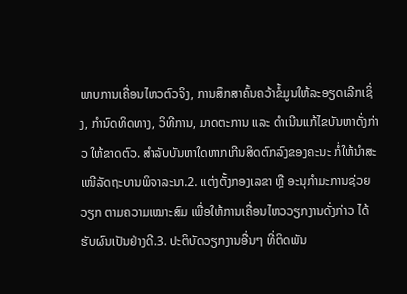ພາບການເຄື່ອນໄຫວຕົວຈິງ, ການສຶກສາຄົ້ນຄວ້າຂໍ້ມູນໃຫ້ລະອຽດເລີກເຊິ່ງ, ກຳນົດທິດທາງ, ວິທີການ, ມາດຕະການ ແລະ ດຳເນີນແກ້ໄຂບັນຫາດັ່ງກ່າວ ໃຫ້ຂາດຕົວ. ສຳລັບບັນຫາໃດຫາກເກີນສິດຕົກລົງຂອງຄະນະ ກໍ່ໃຫ້ນຳສະເໜີລັດຖະບານພິຈາລະນາ.2. ແຕ່ງຕັ້ງກອງເລຂາ ຫຼື ອະນຸກຳມະການຊ່ວຍວຽກ ຕາມຄວາມເໝາະສົມ ເພື່ອໃຫ້ການເຄື່ອນໄຫວວຽກງານດັ່ງກ່າວ ໄດ້ຮັບຜົນເປັນຢ່າງດີ.3. ປະຕິບັດວຽກງານອື່ນໆ ທີ່ຕິດພັນ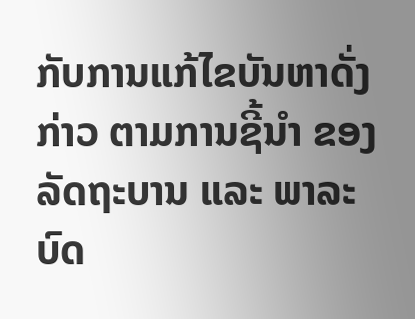ກັບການແກ້ໄຂບັນຫາດັ່ງກ່າວ ຕາມການຊີ້ນຳ ຂອງລັດຖະບານ ແລະ ພາລະບົດ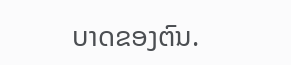ບາດຂອງຕົນ.